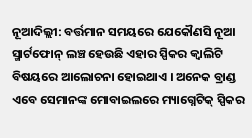ନୂଆଦିଲ୍ଲୀ: ବର୍ତ୍ତମାନ ସମୟରେ ଯେକୌଣସି ନୂଆ ସ୍ମାର୍ଟଫୋନ୍ ଲଞ୍ଚ ହେଉଛି ଏହାର ସ୍ପିକର କ୍ବାଲିଟି ବିଷୟରେ ଆଲୋଚନା ହୋଇଥାଏ । ଅନେକ ବ୍ରାଣ୍ଡ ଏବେ ସେମାନଙ୍କ ମୋବାଇଲରେ ମ୍ୟାଗ୍ନେଟିକ୍ ସ୍ପିକର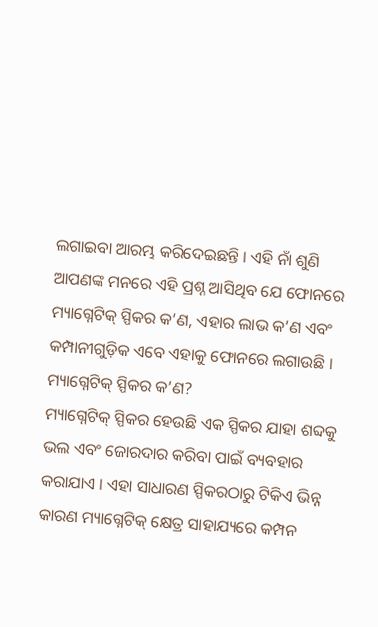ଲଗାଇବା ଆରମ୍ଭ କରିଦେଇଛନ୍ତି । ଏହି ନାଁ ଶୁଣି ଆପଣଙ୍କ ମନରେ ଏହି ପ୍ରଶ୍ନ ଆସିଥିବ ଯେ ଫୋନରେ ମ୍ୟାଗ୍ନେଟିକ୍ ସ୍ପିକର କ’ଣ, ଏହାର ଲାଭ କ’ଣ ଏବଂ କମ୍ପାନୀଗୁଡ଼ିକ ଏବେ ଏହାକୁ ଫୋନରେ ଲଗାଉଛି ।
ମ୍ୟାଗ୍ନେଟିକ୍ ସ୍ପିକର କ’ଣ?
ମ୍ୟାଗ୍ନେଟିକ୍ ସ୍ପିକର ହେଉଛି ଏକ ସ୍ପିକର ଯାହା ଶବ୍ଦକୁ ଭଲ ଏବଂ ଜୋରଦାର କରିବା ପାଇଁ ବ୍ୟବହାର କରାଯାଏ । ଏହା ସାଧାରଣ ସ୍ପିକରଠାରୁ ଟିକିଏ ଭିନ୍ନ କାରଣ ମ୍ୟାଗ୍ନେଟିକ୍ କ୍ଷେତ୍ର ସାହାଯ୍ୟରେ କମ୍ପନ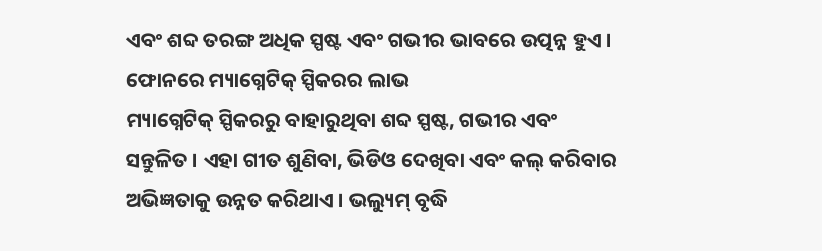ଏବଂ ଶବ୍ଦ ତରଙ୍ଗ ଅଧିକ ସ୍ପଷ୍ଟ ଏବଂ ଗଭୀର ଭାବରେ ଉତ୍ପନ୍ନ ହୁଏ ।
ଫୋନରେ ମ୍ୟାଗ୍ନେଟିକ୍ ସ୍ପିକରର ଲାଭ
ମ୍ୟାଗ୍ନେଟିକ୍ ସ୍ପିକରରୁ ବାହାରୁଥିବା ଶବ୍ଦ ସ୍ପଷ୍ଟ, ଗଭୀର ଏବଂ ସନ୍ତୁଳିତ । ଏହା ଗୀତ ଶୁଣିବା, ଭିଡିଓ ଦେଖିବା ଏବଂ କଲ୍ କରିବାର ଅଭିଜ୍ଞତାକୁ ଉନ୍ନତ କରିଥାଏ । ଭଲ୍ୟୁମ୍ ବୃଦ୍ଧି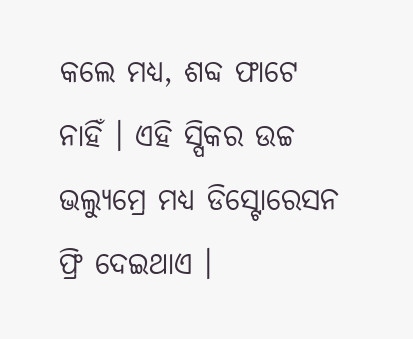କଲେ ମଧ୍ୟ, ଶବ୍ଦ ଫାଟେ ନାହିଁ । ଏହି ସ୍ପିକର ଉଚ୍ଚ ଭଲ୍ୟୁମ୍ରେ ମଧ୍ୟ ଡିସ୍ଟୋରେସନ ଫ୍ରି ଦେଇଥାଏ ।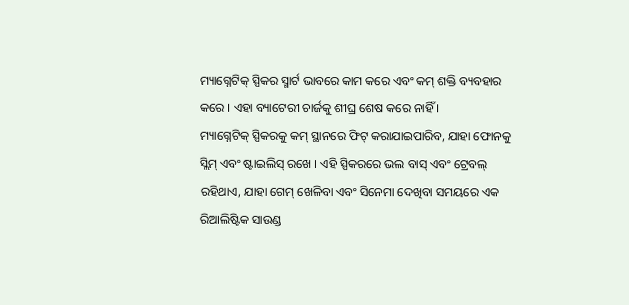ମ୍ୟାଗ୍ନେଟିକ୍ ସ୍ପିକର ସ୍ମାର୍ଟ ଭାବରେ କାମ କରେ ଏବଂ କମ୍ ଶକ୍ତି ବ୍ୟବହାର କରେ । ଏହା ବ୍ୟାଟେରୀ ଚାର୍ଜକୁ ଶୀଘ୍ର ଶେଷ କରେ ନାହିଁ ।
ମ୍ୟାଗ୍ନେଟିକ୍ ସ୍ପିକରକୁ କମ୍ ସ୍ଥାନରେ ଫିଟ୍ କରାଯାଇପାରିବ, ଯାହା ଫୋନକୁ ସ୍ଲିମ୍ ଏବଂ ଷ୍ଟାଇଲିସ୍ ରଖେ । ଏହି ସ୍ପିକରରେ ଭଲ ବାସ୍ ଏବଂ ଟ୍ରେବଲ୍ ରହିଥାଏ, ଯାହା ଗେମ୍ ଖେଳିବା ଏବଂ ସିନେମା ଦେଖିବା ସମୟରେ ଏକ ରିଆଲିଷ୍ଟିକ ସାଉଣ୍ଡ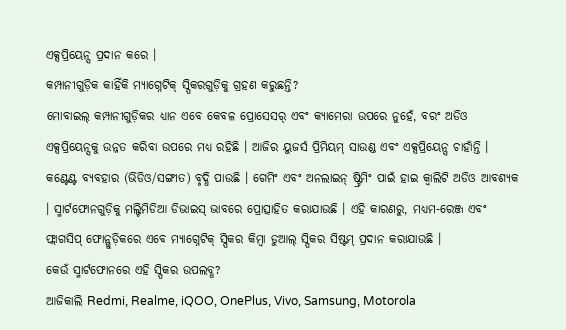ଏକ୍ସପ୍ରିୟେନ୍ସ ପ୍ରଦାନ କରେ ।
କମ୍ପାନୀଗୁଡ଼ିକ କାହିଁକି ମ୍ୟାଗ୍ନେଟିକ୍ ସ୍ପିକରଗୁଡ଼ିକୁ ଗ୍ରହଣ କରୁଛନ୍ତି?
ମୋବାଇଲ୍ କମ୍ପାନୀଗୁଡ଼ିକର ଧ୍ୟାନ ଏବେ କେବଳ ପ୍ରୋସେସର୍ ଏବଂ କ୍ୟାମେରା ଉପରେ ନୁହେଁ, ବରଂ ଅଡିଓ ଏକ୍ସପ୍ରିୟେନ୍ସକୁ ଉନ୍ନତ କରିବା ଉପରେ ମଧ୍ୟ ରହିଛି । ଆଜିର ୟୁଜର୍ସ ପ୍ରିମିୟମ୍ ସାଉଣ୍ଡ ଏବଂ ଏକ୍ସପ୍ରିୟେନ୍ସ ଚାହାଁନ୍ତି । କଣ୍ଟେଣ୍ଟ ବ୍ୟବହାର (ଭିଡିଓ/ସଙ୍ଗୀତ) ବୃଦ୍ଧି ପାଉଛି । ଗେମିଂ ଏବଂ ଅନଲାଇନ୍ ଷ୍ଟ୍ରିମିଂ ପାଇଁ ହାଇ କ୍ବାଲିଟି ଅଡିଓ ଆବଶ୍ୟକ । ସ୍ମାର୍ଟଫୋନଗୁଡ଼ିକୁ ମଲ୍ଟିମିଡିଆ ଡିଭାଇସ୍ ଭାବରେ ପ୍ରୋତ୍ସାହିତ କରାଯାଉଛି । ଏହି କାରଣରୁ, ମଧ୍ୟମ-ରେଞ୍ଜ ଏବଂ ଫ୍ଲାଗସିପ୍ ଫୋନ୍ଗୁଡ଼ିକରେ ଏବେ ମ୍ୟାଗ୍ନେଟିକ୍ ସ୍ପିକର କିମ୍ବା ଡୁଆଲ୍ ସ୍ପିକର ସିଷ୍ଟମ୍ ପ୍ରଦାନ କରାଯାଉଛି ।
କେଉଁ ସ୍ମାର୍ଟଫୋନରେ ଏହି ସ୍ପିକର ଉପଲବ୍ଧ?
ଆଜିକାଲି Redmi, Realme, iQOO, OnePlus, Vivo, Samsung, Motorola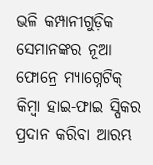ଭଳି କମ୍ପାନୀଗୁଡ଼ିକ ସେମାନଙ୍କର ନୂଆ ଫୋନ୍ରେ ମ୍ୟାଗ୍ନେଟିକ୍ କିମ୍ବା ହାଇ-ଫାଇ ସ୍ପିକର ପ୍ରଦାନ କରିବା ଆରମ୍ଭ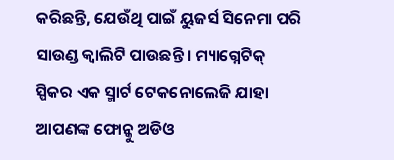କରିଛନ୍ତି, ଯେଉଁଥି ପାଇଁ ୟୁଜର୍ସ ସିନେମା ପରି ସାଉଣ୍ଡ କ୍ବାଲିଟି ପାଉଛନ୍ତି । ମ୍ୟାଗ୍ନେଟିକ୍ ସ୍ପିକର ଏକ ସ୍ମାର୍ଟ ଟେକନୋଲେଜି ଯାହା ଆପଣଙ୍କ ଫୋନ୍କୁ ଅଡିଓ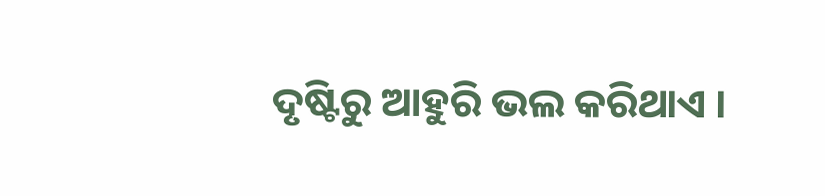ଦୃଷ୍ଟିରୁ ଆହୁରି ଭଲ କରିଥାଏ ।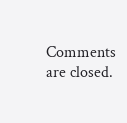Comments are closed.